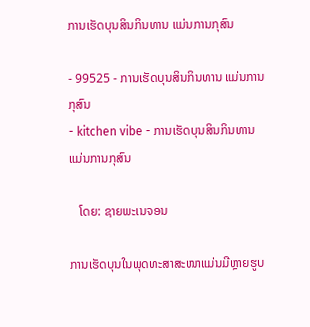ການເຮັດບຸນສິນກິນທານ ແມ່ນການກຸສົນ

- 99525 - ການເຮັດບຸນສິນກິນທານ ແມ່ນການກຸສົນ
- kitchen vibe - ການເຮັດບຸນສິນກິນທານ ແມ່ນການກຸສົນ

   ໂດຍ: ຊາຍພະເນຈອນ

ການເຮັດບຸນໃນພຸດທະສາສະໜາແມ່ນມີຫຼາຍຮູບ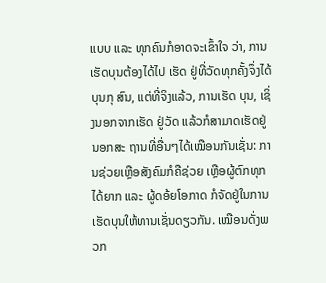ແບບ ແລະ ທຸກຄົນກໍອາດຈະເຂົ້າໃຈ ວ່າ, ການເຮັດບຸນຕ້ອງໄດ້ໄປ ເຮັດ ຢູ່ທີ່ວັດທຸກຄັ້ງຈຶ່ງໄດ້ບຸນກຸ ສົນ, ແຕ່ທີ່ຈິງແລ້ວ, ການເຮັດ ບຸນ, ເຊິ່ງນອກຈາກເຮັດ ຢູ່ວັດ ແລ້ວກໍສາມາດເຮັດຢູ່ນອກສະ ຖານທີ່ອື່ນໆໄດ້ເໝືອນກັນເຊັ່ນ: ການຊ່ວຍເຫຼືອສັງຄົມກໍຄືຊ່ວຍ ເຫຼືອຜູ້ຕົກທຸກໄດ້ຍາກ ແລະ ຜູ້ດອ້ຍໂອກາດ ກໍຈັດຢູ່ໃນການ ເຮັດບຸນໃຫ້ທານເຊັ່ນດຽວກັນ. ເໝືອນດັ່ງພວກ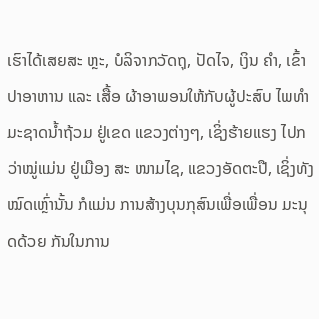ເຮົາໄດ້ເສຍສະ ຫຼະ, ບໍລິຈາກວັດຖຸ, ປັດໄຈ, ເງິນ ຄໍາ, ເຂົ້າປາອາຫານ ແລະ ເສື້ອ ຜ້າອາພອນໃຫ້ກັບຜູ້ປະສົບ ໄພທໍາມະຊາດນໍ້າຖ້ວມ ຢູ່ເຂດ ແຂວງຕ່າງໆ, ເຊິ່ງຮ້າຍແຮງ ໄປກວ່າໝູ່ແມ່ນ ຢູ່ເມືອງ ສະ ໜາມໄຊ, ແຂວງອັດຕະປື, ເຊິ່ງທັງໝົດເຫຼົ່ານັ້ນ ກໍແມ່ນ ການສ້າງບຸນກຸສົນເພື່ອເພື່ອນ ມະນຸດດ້ວຍ ກັນໃນການ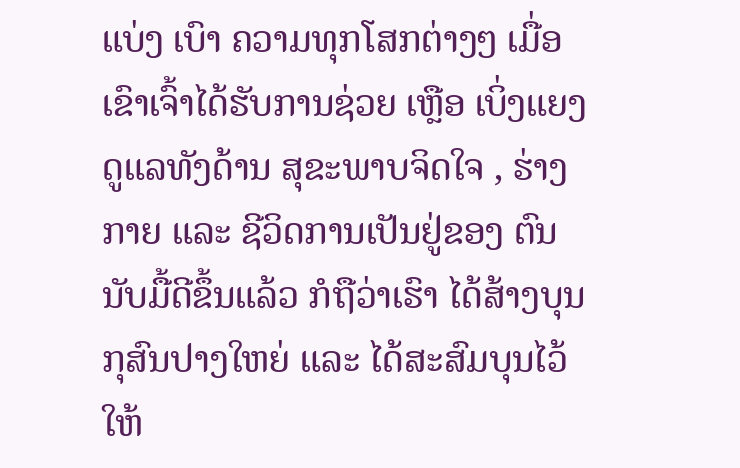ແບ່ງ ເບົາ ຄວາມທຸກໂສກຕ່າງໆ ເມື່ອ ເຂົາເຈົ້າໄດ້ຮັບການຊ່ວຍ ເຫຼືອ ເບິ່ງແຍງດູແລທັງດ້ານ ສຸຂະພາບຈິດໃຈ , ຮ່າງກາຍ ແລະ ຊີວິດການເປັນຢູ່ຂອງ ຕົນນັບມື້ດີຂຶ້ນແລ້ວ ກໍຖືວ່າເຮົາ ໄດ້ສ້າງບຸນກຸສົນປາງໃຫຍ່ ແລະ ໄດ້ສະສົມບຸນໄວ້ໃຫ້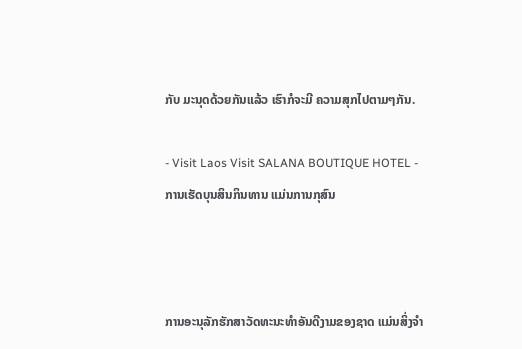ກັບ ມະນຸດດ້ວຍກັນແລ້ວ ເຮົາກໍຈະມີ ຄວາມສຸກໄປຕາມໆກັນ.

- Visit Laos Visit SALANA BOUTIQUE HOTEL - ການເຮັດບຸນສິນກິນທານ ແມ່ນການກຸສົນ



ການອະນຸລັກຮັກສາວັດທະນະທຳອັນດີງາມຂອງຊາດ ແມ່ນສິ່ງຈຳ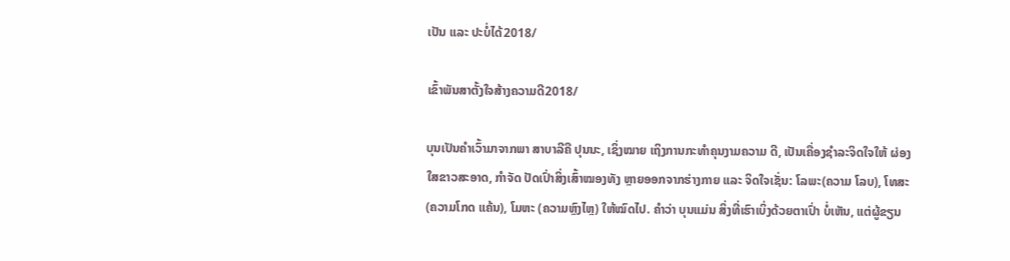ເປັນ ແລະ ປະບໍ່ໄດ້2018/

ເຂົ້າພັນສາຕັ້ງໃຈສ້າງຄວາມດີ2018/

ບຸນເປັນຄໍາເວົ້າມາຈາກພາ ສາບາລີຄື ປຸນນະ, ເຊິ່ງໝາຍ ເຖິງການກະທໍາຄຸນງາມຄວາມ ດີ, ເປັນເຄື່ອງຊໍາລະຈິດໃຈໃຫ້ ຜ່ອງໃສຂາວສະອາດ, ກໍາຈັດ ປັດເປົ່າສິ່ງເສົ້າໝອງທັງ ຫຼາຍອອກຈາກຮ່າງກາຍ ແລະ ຈິດໃຈເຊັ່ນ: ໂລພະ(ຄວາມ ໂລບ), ໂທສະ(ຄວາມໂກດ ແຄ້ນ), ໂມຫະ (ຄວາມຫຼົງໄຫຼ) ໃຫ້ໝົດໄປ. ຄໍາວ່າ ບຸນແມ່ນ ສິ່ງທີ່ເຮົາເບິ່ງດ້ວຍຕາເປົ່າ ບໍ່ເຫັນ, ແຕ່ຜູ້ຂຽນ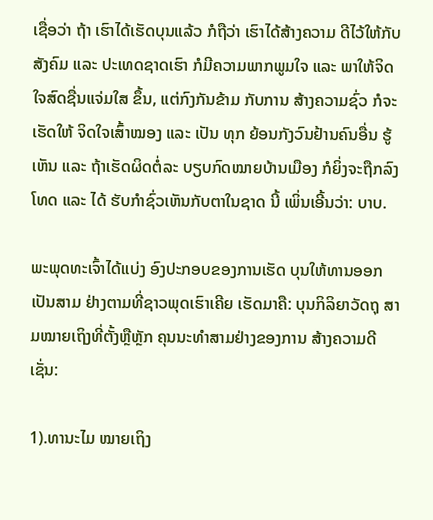ເຊື່ອວ່າ ຖ້າ ເຮົາໄດ້ເຮັດບຸນແລ້ວ ກໍຖືວ່າ ເຮົາໄດ້ສ້າງຄວາມ ດີໄວ້ໃຫ້ກັບ ສັງຄົມ ແລະ ປະເທດຊາດເຮົາ ກໍມີຄວາມພາກພູມໃຈ ແລະ ພາໃຫ້ຈິດໃຈສົດຊື່ນແຈ່ມໃສ ຂຶ້ນ, ແຕ່ກົງກັນຂ້າມ ກັບການ ສ້າງຄວາມຊົ່ວ ກໍຈະເຮັດໃຫ້ ຈິດໃຈເສົ້າໝອງ ແລະ ເປັນ ທຸກ ຍ້ອນກັງວົນຢ້ານຄົນອື່ນ ຮູ້ເຫັນ ແລະ ຖ້າເຮັດຜິດຕໍ່ລະ ບຽບກົດໝາຍບ້ານເມືອງ ກໍຍິ່ງຈະຖືກລົງໂທດ ແລະ ໄດ້ ຮັບກໍາຊົ່ວເຫັນກັບຕາໃນຊາດ ນີ້ ເພິ່ນເອີ້ນວ່າ: ບາບ.

ພະພຸດທະເຈົ້າໄດ້ແບ່ງ ອົງປະກອບຂອງການເຮັດ ບຸນໃຫ້ທານອອກເປັນສາມ ຢ່າງຕາມທີ່ຊາວພຸດເຮົາເຄີຍ ເຮັດມາຄື: ບຸນກິລິຍາວັດຖຸ ສາມໝາຍເຖິງທີ່ຕັ້ງຫຼືຫຼັກ ຄຸນນະທໍາສາມຢ່າງຂອງການ ສ້າງຄວາມດີເຊັ່ນ:

1).ທານະໄມ ໝາຍເຖິງ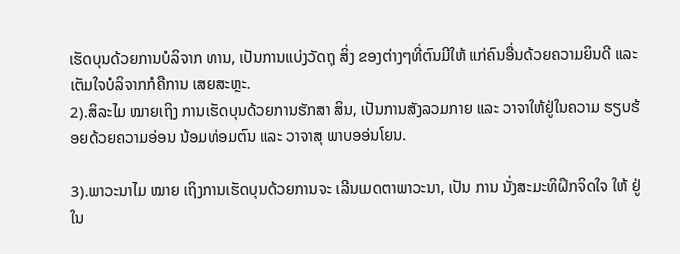ເຮັດບຸນດ້ວຍການບໍລິຈາກ ທານ, ເປັນການແບ່ງວັດຖຸ ສິ່ງ ຂອງຕ່າງໆທີ່ຕົນມີໃຫ້ ແກ່ຄົນອື່ນດ້ວຍຄວາມຍິນດີ ແລະ ເຕັມໃຈບໍລິຈາກກໍຄືການ ເສຍສະຫຼະ.
2).ສິລະໄມ ໝາຍເຖິງ ການເຮັດບຸນດ້ວຍການຮັກສາ ສິນ, ເປັນການສັງລວມກາຍ ແລະ ວາຈາໃຫ້ຢູ່ໃນຄວາມ ຮຽບຮ້ອຍດ້ວຍຄວາມອ່ອນ ນ້ອມທ່ອມຕົນ ແລະ ວາຈາສຸ ພາບອອ່ນໂຍນ.

3).ພາວະນາໄມ ໝາຍ ເຖິງການເຮັດບຸນດ້ວຍການຈະ ເລີນເມດຕາພາວະນາ, ເປັນ ການ ນັ່ງສະມະທິຝຶກຈິດໃຈ ໃຫ້ ຢູ່ໃນ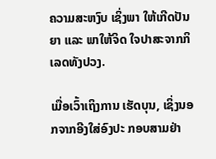ຄວາມສະຫງົບ ເຊິ່ງພາ ໃຫ້ເກີດປັນຍາ ແລະ ພາໃຫ້ຈິດ ໃຈປາສະຈາກກິເລດທັງປວງ.

ເມື່ອເວົ້າເຖິງການ ເຮັດບຸນ, ເຊິ່ງນອກຈາກອີງໃສ່ອົງປະ ກອບສາມຢ່າ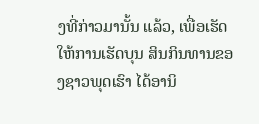ງທີ່ກ່າວມານັ້ນ ແລ້ວ, ເພື່ອເຮັດໃຫ້ການເຮັດບຸນ ສິນກິນທານຂອງຊາວພຸດເຮົາ ໄດ້ອານິ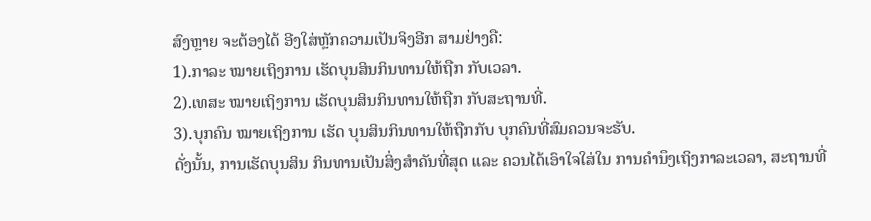ສົງຫຼາຍ ຈະຕ້ອງໄດ້ ອີງໃສ່ຫຼັກຄວາມເປັນຈິງອີກ ສາມຢ່າງຄື:
1).ກາລະ ໝາຍເຖິງການ ເຮັດບຸນສິນກິນທານໃຫ້ຖືກ ກັບເວລາ.
2).ເທສະ ໝາຍເຖິງການ ເຮັດບຸນສິນກິນທານໃຫ້ຖືກ ກັບສະຖານທີ່.
3).ບຸກຄົນ ໝາຍເຖິງການ ເຮັດ ບຸນສິນກິນທານໃຫ້ຖືກກັບ ບຸກຄົນທີ່ສົມຄວນຈະຮັບ.
ດັ່ງນັ້ນ, ການເຮັດບຸນສິນ ກິນທານເປັນສິ່ງສໍາຄັນທີ່ສຸດ ແລະ ຄວນໄດ້ເອົາໃຈໃສ່ໃນ ການຄໍານຶງເຖິງກາລະເວລາ, ສະຖານທີ່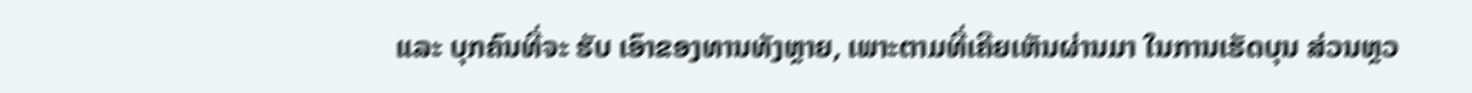ແລະ ບຸກຄົນທີ່ຈະ ຮັບ ເອົາຂອງທານທັງຫຼາຍ, ເພາະຕາມທີ່ເຄີຍເຫັນຜ່ານມາ ໃນການເຮັດບຸນ ສ່ວນຫຼວ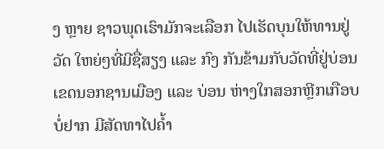ງ ຫຼາຍ ຊາວພຸດເຮົາມັກຈະເລືອກ ໄປເຮັດບຸນໃຫ້ທານຢູ່ວັດ ໃຫຍ່ໆທີ່ມີຊື່ສຽງ ແລະ ກົງ ກັນຂ້າມກັບວັດທີ່ຢູ່ບ່ອນ ເຂດນອກຊານເມືອງ ແລະ ບ່ອນ ຫ່າງໃກສອກຫຼີກເກືອບບໍ່ຢາກ ມີສັດທາໄປຄໍ້າ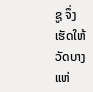ຊູ ຈຶ່ງເຮັດໃຫ້ ວັດບາງແຫ່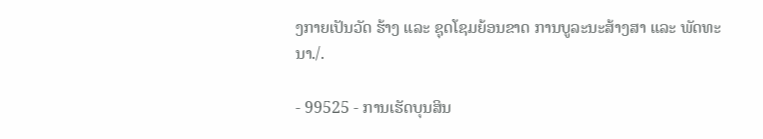ງກາຍເປັນວັດ ຮ້າງ ແລະ ຊຸດໂຊມຍ້ອນຂາດ ການບູລະນະສ້າງສາ ແລະ ພັດທະນາ./.

- 99525 - ການເຮັດບຸນສິນ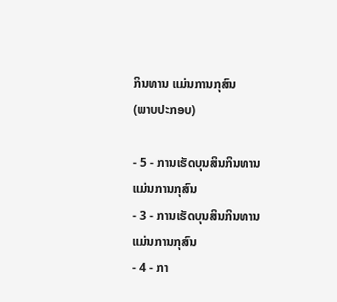ກິນທານ ແມ່ນການກຸສົນ
(ພາບປະກອບ)

- 5 - ການເຮັດບຸນສິນກິນທານ ແມ່ນການກຸສົນ
- 3 - ການເຮັດບຸນສິນກິນທານ ແມ່ນການກຸສົນ
- 4 - ກາ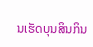ນເຮັດບຸນສິນກິນ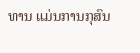ທານ ແມ່ນການກຸສົນ